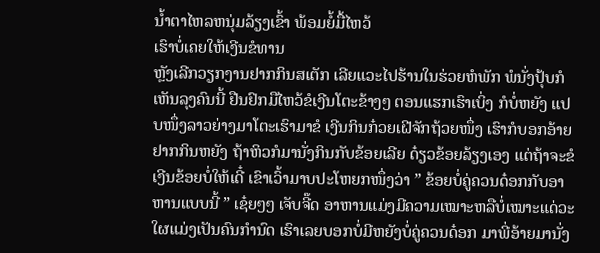ນໍ້າຕາໄຫລຫນຸ່ມລ້ຽງເຂົ້າ ພ້ອມຍໍ້ມື້ໄຫວ້
ເຮົາບໍ່ເຄຍໃຫ້ເງີນຂໍທານ
ຫຼັງເລີກວຽກງານຢາກກິນສເຕັກ ເລີຍແວະໄປຮ້ານໃນຮ່ວຍຫໍພັກ ພໍນັ່ງປຸ້ບກໍເຫັນລຸງຄົນນີ້ ຢືນຢົກມືໄຫວ້ຂໍເງີນໂຕະຂ້າງໆ ຕອນແຮກເຮົາເບິ່ງ ກໍບໍ່ຫຍັງ ແປບໜຶ່ງລາວຍ່າງມາໂຕະເຮົາມາຂໍ ເງີນກິນກ໋ວຍເຝີຈັກຖ້ວຍໜຶ່ງ ເຮົາກໍບອກອ້າຍຢາກກິນຫຍັງ ຖ້າຫິວກໍມານັ່ງກິນກັບຂ້ອຍເລີຍ ດ໋ຽວຂ້ອຍລ້ຽງເອງ ແຕ່ຖ້າຈະຂໍເງີນຂ້ອຍບໍ່ໃຫ້ເດີ໋ ເຂົາເວົ້າມາບປະໂຫຍກໜຶ່ງວ່າ ” ຂ້ອຍບໍ່ຄູ່ຄວນດ໋ອກກັບອາຫານແບບນີ້ ” ເຊ໋ຍໆໆ ເຈັບຈີ໊ດ ອາຫານແມ່ງມີຄວາມເໝາະຫລືບໍ່ເໝາະແດ່ວະ ໃຜແມ່ງເປັນຄົນກຳນົດ ເຮົາເລຍບອກບໍ່ມີຫຍັງບໍ່ຄູ່ຄວນດ໋ອກ ມາພີ່ອ້າຍມານັ່ງ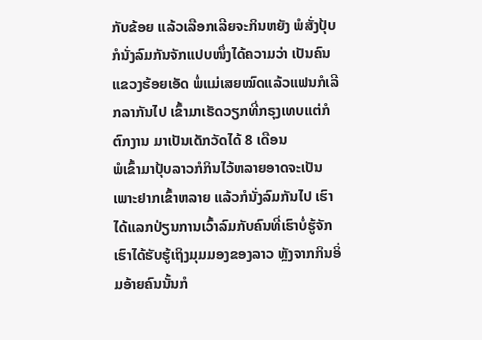ກັບຂ້ອຍ ແລ້ວເລືອກເລີຍຈະກິນຫຍັງ ພໍສັ່ງປຸ້ບກໍນັ່ງລົມກັນຈັກແປບໜຶ່ງໄດ້ຄວາມວ່າ ເປັນຄົນແຂວງຮ້ອຍເອັດ ພໍ່ແມ່ເສຍໝົດແລ້ວແຟນກໍເລີກລາກັນໄປ ເຂົ້າມາເຮັດວຽກທີ່ກຣຸງເທບແຕ່ກໍຕົກງານ ມາເປັນເດັກວັດໄດ້ 8 ເດືອນ
ພໍເຂົ້າມາປຸ້ບລາວກໍກິນໄວ້ຫລາຍອາດຈະເປັນເພາະຢາກເຂົ້າຫລາຍ ແລ້ວກໍນັ່ງລົມກັນໄປ ເຮົາໄດ້ແລກປ່ຽນການເວົ້າລົມກັບຄົນທີ່ເຮົາບໍ່ຮູ້ຈັກ ເຮົາໄດ້ຮັບຮູ້ເຖິງມຸມມອງຂອງລາວ ຫຼັງຈາກກິນອິ່ມອ້າຍຄົນນັ້ນກໍ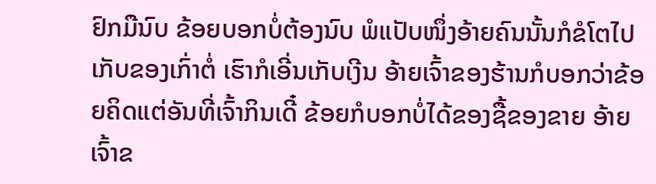ຢົກມືນົບ ຂ້ອຍບອກບໍ່ຕ້ອງນົບ ພໍແປັບໜຶ່ງອ້າຍຄົນນັ້ນກໍຂໍໂຕໄປເກັບຂອງເກົ່າຕໍ່ ເຮົາກໍເອີ່ນເກັບເງີນ ອ້າຍເຈົ້າຂອງຮ້ານກໍບອກວ່າຂ້ອຍຄິດແຕ່ອັນທີ່ເຈົ້າກິນເດີ໋ ຂ້ອຍກໍບອກບໍ່ໄດ້ຂອງຊື້ຂອງຂາຍ ອ້າຍເຈົ້າຂ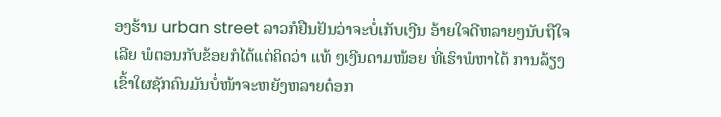ອງຮ້ານ urban street ລາວກໍຢືນຢັນວ່າຈະບໍ່ເກັບເງີນ ອ້າຍໃຈດີຫລາຍໆນັບຖືໃຈເລີຍ ພໍຕອນກັບຂ້ອຍກໍໄດ້ແຕ່ຄິດວ່າ ແທ້ ໆເງີນດາມໜ້ອຍ ທີ່ເຮົາພໍຫາໄດ້ ການລ້ຽງເຂົ້າໃຜຊັກຄົນມັນບໍ່ໜ້າຈະຫຍັງຫລາຍດ໋ອກ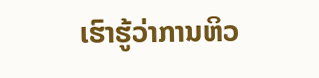ເຮົາຮູ້ວ່າການຫິວ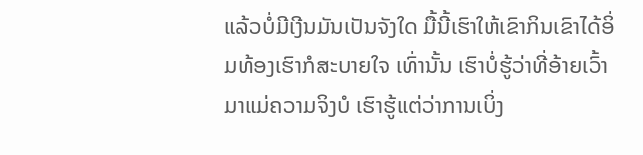ແລ້ວບໍ່ມີເງີນມັນເປັນຈັງໃດ ມື້ນີ້ເຮົາໃຫ້ເຂົາກິນເຂົາໄດ້ອິ່ມທ້ອງເຮົາກໍສະບາຍໃຈ ເທົ່ານັ້ນ ເຮົາບໍ່ຮູ້ວ່າທີ່ອ້າຍເວົ້າມາແມ່ຄວາມຈິງບໍ ເຮົາຮູ້ແຕ່ວ່າການເບິ່ງ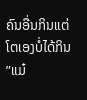ຄົນອື່ນກິນແຕ່ໂຕເອງບໍ່ໄດ້ກິນ ”ແມ໋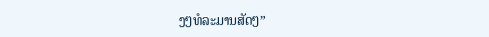ງໆທໍລະມານສັດໆ”